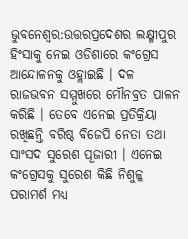ଭୁବନେଶ୍ବର:ଉତ୍ତରପ୍ରଦେଶର ଲକ୍ଷ୍ମୀପୁର ହିଂସାକୁ ନେଇ ଓଡିଶାରେ କଂଗ୍ରେସ ଆନ୍ଦୋଳନକୁ ଓହ୍ଲାଇଛି । ଦଳ ରାଜଭବନ ସମ୍ମୁଖରେ ମୌନବ୍ରତ ପାଳନ କରିଛି । ତେବେ ଏନେଇ ପ୍ରତିକ୍ରିୟା ରଖିଛନ୍ତି ବରିଷ୍ଠ ବିଜେପି ନେତା ତଥା ସାଂସଦ ସୁରେଶ ପୂଜାରୀ । ଏନେଇ କଂଗ୍ରେସକୁ ସୁରେଶ କିଛି ନିଶୁଳ୍କ ପରାମର୍ଶ ମଧ୍ୟ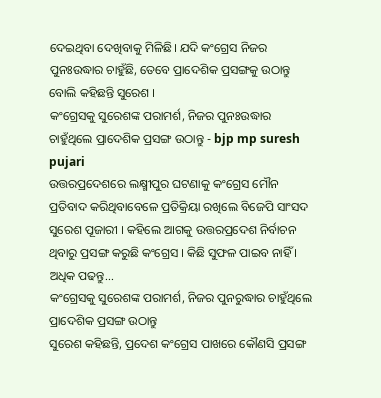ଦେଇଥିବା ଦେଖିବାକୁ ମିଳିଛି। ଯଦି କଂଗ୍ରେସ ନିଜର ପୁନଃଉଦ୍ଧାର ଚାହୁଁଛି, ତେବେ ପ୍ରାଦେଶିକ ପ୍ରସଙ୍ଗକୁ ଉଠାନ୍ତୁ ବୋଲି କହିଛନ୍ତି ସୁରେଶ ।
କଂଗ୍ରେସକୁ ସୁରେଶଙ୍କ ପରାମର୍ଶ, ନିଜର ପୁନଃଉଦ୍ଧାର ଚାହୁଁଥିଲେ ପ୍ରାଦେଶିକ ପ୍ରସଙ୍ଗ ଉଠାନ୍ତୁ - bjp mp suresh pujari
ଉତ୍ତରପ୍ରଦେଶରେ ଲକ୍ଷ୍ମୀପୁର ଘଟଣାକୁ କଂଗ୍ରେସ ମୌନ ପ୍ରତିବାଦ କରିଥିବାବେଳେ ପ୍ରତିକ୍ରିୟା ରଖିଲେ ବିଜେପି ସାଂସଦ ସୁରେଶ ପୂଜାରୀ । କହିଲେ ଆଗକୁ ଉତ୍ତରପ୍ରଦେଶ ନିର୍ବାଚନ ଥିବାରୁ ପ୍ରସଙ୍ଗ କରୁଛି କଂଗ୍ରେସ । କିଛି ସୁଫଳ ପାଇବ ନାହିଁ । ଅଧିକ ପଢନ୍ତୁ...
କଂଗ୍ରେସକୁ ସୁରେଶଙ୍କ ପରାମର୍ଶ, ନିଜର ପୁନରୁଦ୍ଧାର ଚାହୁଁଥିଲେ ପ୍ରାଦେଶିକ ପ୍ରସଙ୍ଗ ଉଠାନ୍ତୁ
ସୁରେଶ କହିଛନ୍ତି, ପ୍ରଦେଶ କଂଗ୍ରେସ ପାଖରେ କୌଣସି ପ୍ରସଙ୍ଗ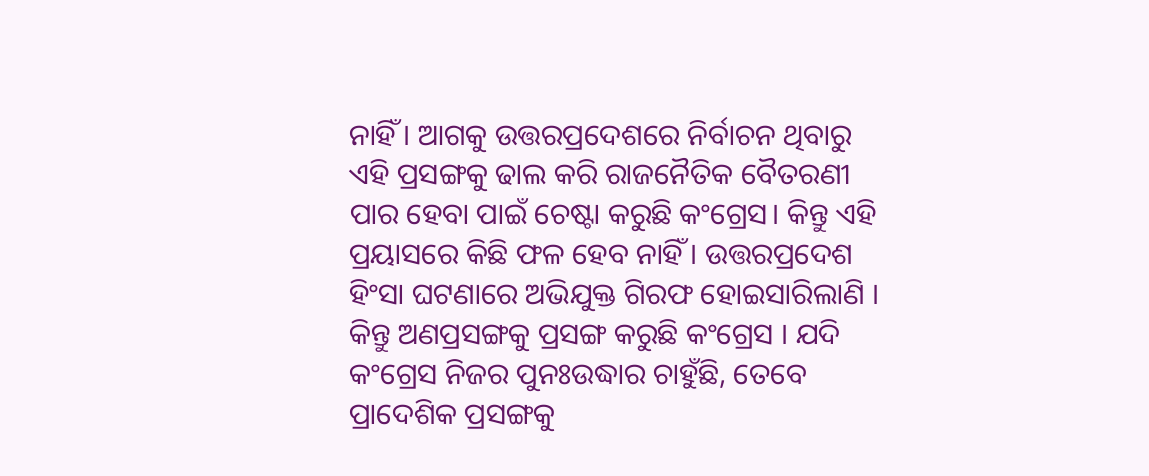ନାହିଁ । ଆଗକୁ ଉତ୍ତରପ୍ରଦେଶରେ ନିର୍ବାଚନ ଥିବାରୁ ଏହି ପ୍ରସଙ୍ଗକୁ ଢାଲ କରି ରାଜନୈତିକ ବୈତରଣୀ ପାର ହେବା ପାଇଁ ଚେଷ୍ଟା କରୁଛି କଂଗ୍ରେସ। କିନ୍ତୁ ଏହି ପ୍ରୟାସରେ କିଛି ଫଳ ହେବ ନାହିଁ । ଉତ୍ତରପ୍ରଦେଶ ହିଂସା ଘଟଣାରେ ଅଭିଯୁକ୍ତ ଗିରଫ ହୋଇସାରିଲାଣି । କିନ୍ତୁ ଅଣପ୍ରସଙ୍ଗକୁ ପ୍ରସଙ୍ଗ କରୁଛି କଂଗ୍ରେସ । ଯଦି କଂଗ୍ରେସ ନିଜର ପୁନଃଉଦ୍ଧାର ଚାହୁଁଛି, ତେବେ ପ୍ରାଦେଶିକ ପ୍ରସଙ୍ଗକୁ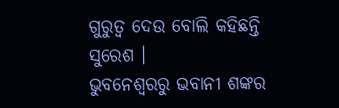ଗୁରୁତ୍ବ ଦେଉ ବୋଲି କହିଛନ୍ତି ସୁରେଶ ।
ଭୁବନେଶ୍ବରରୁ ଭବାନୀ ଶଙ୍କର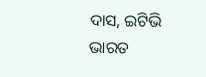ଦାସ, ଇଟିଭି ଭାରତ